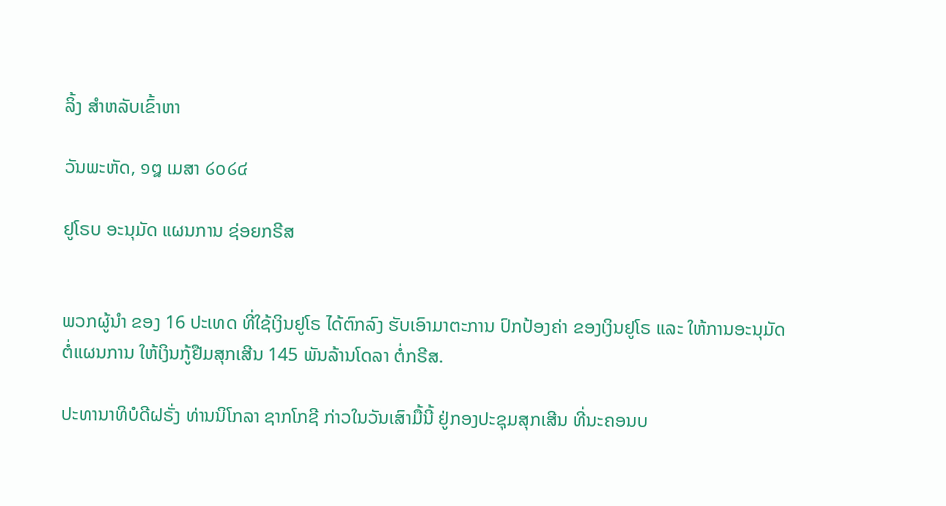ລິ້ງ ສຳຫລັບເຂົ້າຫາ

ວັນພະຫັດ, ໑໘ ເມສາ ໒໐໒໔

ຢູໂຣບ ອະນຸມັດ ແຜນການ ຊ່ອຍກຣີສ


ພວກຜູ້ນຳ ຂອງ 16 ປະເທດ ທີ່ໃຊ້ເງິນຢູໂຣ ໄດ້ຕົກລົງ ຮັບເອົາມາຕະການ ປົກປ້ອງຄ່າ ຂອງເງິນຢູໂຣ ແລະ ໃຫ້ການອະນຸມັດ ຕໍ່ແຜນການ ໃຫ້ເງິນກູ້ຢືມສຸກເສີນ 145 ພັນລ້ານໂດລາ ຕໍ່ກຣີສ.

ປະທານາທິບໍດີຝຣັ່ງ ທ່ານນິໂກລາ ຊາກໂກຊີ ກ່າວໃນວັນເສົາມື້ນີ້ ຢູ່ກອງປະຊຸມສຸກເສີນ ທີ່ນະຄອນບ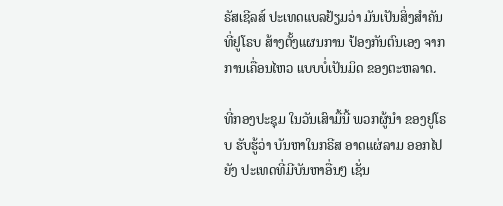ຣັສເຊີລສ໌ ປະເທດແບລຢ້ຽມວ່າ ມັນເປັນສິ່ງສຳຄັນ ທີ່ຢູໂຣບ ສ້າງຕັ້ງແຜນການ ປ້ອງກັນຕົນເອງ ຈາກການເຄື່ອນໄຫວ ແບບບໍ່ເປັນມິດ ຂອງຕະຫລາດ.

ທີ່ກອງປະຊຸມ ໃນວັນເສົາມື້ນີ້ ພວກຜູ້ນຳ ຂອງຢູໂຣບ ຮັບຮູ້ວ່າ ບັນຫາໃນກຣີສ ອາດແຜ່ລາມ ອອກໄປຍັງ ປະເທດທີ່ມີບັນຫາອື່ນໆ ເຊັ່ນ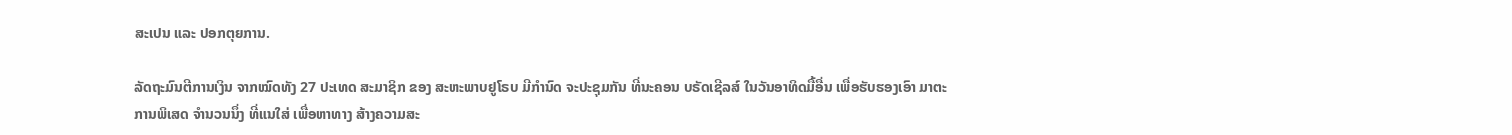ສະເປນ ແລະ ປອກຕຸຍການ.

ລັດຖະມົນຕີການເງິນ ຈາກໝົດທັງ 27 ປະເທດ ສະມາຊິກ ຂອງ ສະຫະພາບຢູໂຣບ ມີກຳນົດ ຈະປະຊຸມກັນ ທີ່ນະຄອນ ບຣັດເຊີລສ໌ ໃນວັນອາທິດມື້ອື່ນ ເພື່ອຮັບຮອງເອົາ ມາຕະການພິເສດ ຈຳນວນນຶ່ງ ທີ່ແນໃສ່ ເພື່ອຫາທາງ ສ້າງຄວາມສະ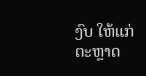ງົບ ໃຫ້ແກ່ຕະຫຼາດ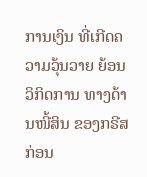ການເງິນ ທີ່ເກີດຄວາມວຸ້ນວາຍ ຍ້ອນວິກິດການ ທາງດ້ານໜີ້ສິນ ຂອງກຣີສ ກ່ອນ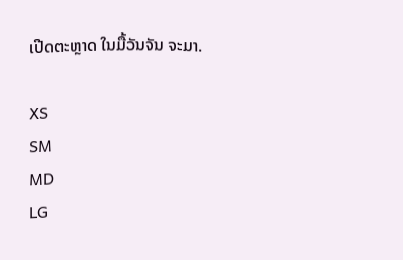ເປີດຕະຫຼາດ ໃນມື້ວັນຈັນ ຈະມາ.

XS
SM
MD
LG